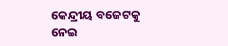କେନ୍ଦ୍ରୀୟ ବଜେଟକୁ ନେଇ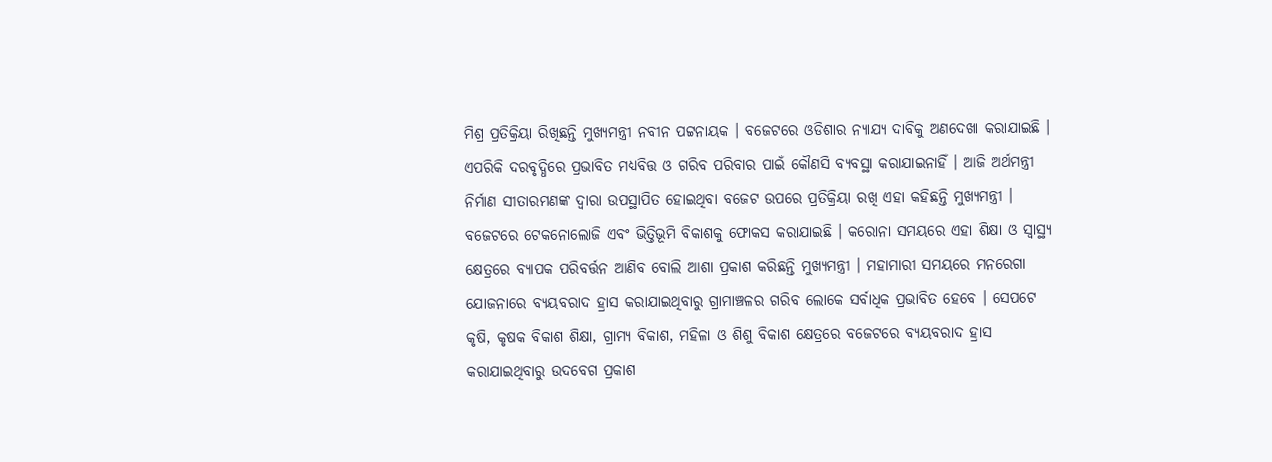ମିଶ୍ର ପ୍ରତିକ୍ରିୟା ରିଖିଛନ୍ତି ମୁଖ୍ୟମନ୍ତ୍ରୀ ନବୀନ ପଟ୍ଟନାୟକ । ବଜେଟରେ ଓଡିଶାର ନ୍ୟାଯ୍ୟ ଦାବିକୁ ଅଣଦେଖା କରାଯାଇଛି । ଏପରିକି ଦରବୃଦ୍ଧିରେ ପ୍ରଭାବିତ ମଧ୍ୟବିତ୍ତ ଓ ଗରିବ ପରିବାର ପାଇଁ କୌଣସି ବ୍ୟବସ୍ଥା କରାଯାଇନାହିଁ । ଆଜି ଅର୍ଥମନ୍ତ୍ରୀ ନିର୍ମାଣ ସୀତାରମଣଙ୍କ ଦ୍ବାରା ଉପସ୍ଥାପିତ ହୋଇଥିବା ବଜେଟ ଉପରେ ପ୍ରତିକ୍ରିୟା ରଖି ଏହା କହିଛନ୍ତି ମୁଖ୍ୟମନ୍ତ୍ରୀ । ବଜେଟରେ ଟେକନୋଲୋଜି ଏବଂ ଭିତ୍ତିଭୂମି ବିକାଶକୁ ଫୋକସ କରାଯାଇଛି । କରୋନା ସମୟରେ ଏହା ଶିକ୍ଷା ଓ ସ୍ବାସ୍ଥ୍ୟ କ୍ଷେତ୍ରରେ ବ୍ୟାପକ ପରିବର୍ତ୍ତନ ଆଣିବ ବୋଲି ଆଶା ପ୍ରକାଶ କରିଛନ୍ତି ମୁଖ୍ୟମନ୍ତ୍ରୀ । ମହାମାରୀ ସମୟରେ ମନରେଗା ଯୋଜନାରେ ବ୍ୟୟବରାଦ ହ୍ରାସ କରାଯାଇଥିବାରୁ ଗ୍ରାମାଞ୍ଚଳର ଗରିବ ଲୋକେ ସର୍ବାଧିକ ପ୍ରଭାବିତ ହେବେ । ସେପଟେ କୃଷି, କୃଷକ ବିକାଶ ଶିକ୍ଷା, ଗ୍ରାମ୍ୟ ବିକାଶ, ମହିଳା ଓ ଶିଶୁ ବିକାଶ କ୍ଷେତ୍ରରେ ବଜେଟରେ ବ୍ୟୟବରାଦ ହ୍ରାସ କରାଯାଇଥିବାରୁ ଉଦବେଗ ପ୍ରକାଶ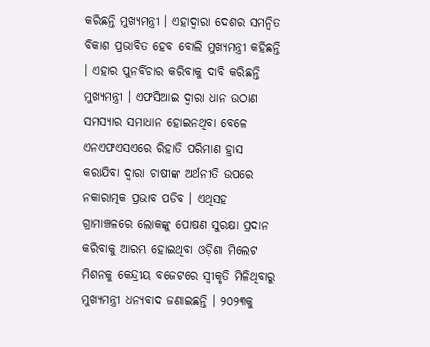କରିଛନ୍ତି ମୁଖ୍ୟମନ୍ତ୍ରୀ । ଏହାଦ୍ବାରା ଦେଶର ସମନ୍ବିତ ବିକାଶ ପ୍ରଭାବିତ ହେବ ବୋଲି ମୁଖ୍ୟମନ୍ତ୍ରୀ କହିଛନ୍ତି । ଏହାର ପୁନର୍ବିଚାର କରିବାକୁ ଦାବି କରିଛନ୍ତି ମୁଖ୍ୟମନ୍ତ୍ରୀ । ଏଫସିଆଇ ଦ୍ବାରା ଧାନ ଉଠାଣ ସମସ୍ୟାର ସମାଧାନ ହୋଇନଥିବା ବେଳେ ଏନଏଫଏସଏରେ ରିହାତି ପରିମାଣ ହ୍ରାସ କରାଯିବା ଦ୍ବାରା ଚାଷୀଙ୍କ ଅର୍ଥନୀତି ଉପରେ ନକାରାତ୍ମକ ପ୍ରଭାବ ପଡିବ । ଏଥିସହ ଗ୍ରାମାଞ୍ଚଳରେ ଲୋକଙ୍କୁ ପୋଷଣ ସୁରକ୍ଷା ପ୍ରଦାନ କରିବାକୁ ଆରମ୍ଭ ହୋଇଥିବା ଓଡ଼ିଶା ମିଲେଟ ମିଶନକୁ କେନ୍ଦ୍ରୀୟ ବଜେଟରେ ସ୍ବୀକୃତି ମିଳିଥିବାରୁ ମୁଖ୍ୟମନ୍ତ୍ରୀ ଧନ୍ୟବାଦ ଜଣାଇଛନ୍ତି । ୨୦୨୩କୁ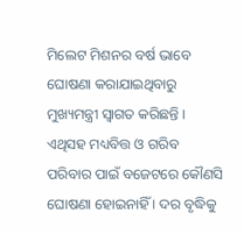ମିଲେଟ ମିଶନର ବର୍ଷ ଭାବେ ଘୋଷଣା କରାଯାଇଥିବାରୁ ମୁଖ୍ୟମନ୍ତ୍ରୀ ସ୍ବାଗତ କରିଛନ୍ତି । ଏଥିସହ ମଧ୍ୟବିତ୍ତ ଓ ଗରିବ ପରିବାର ପାଇଁ ବଜେଟରେ କୌଣସି ଘୋଷଣା ହୋଇନାହିଁ । ଦର ବୃଦ୍ଧିକୁ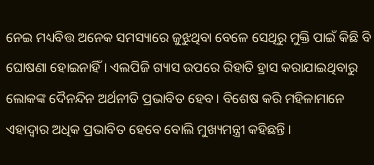ନେଇ ମଧ୍ୟବିତ୍ତ ଅନେକ ସମସ୍ୟାରେ ଜୁଝୁଥିବା ବେଳେ ସେଥିରୁ ମୁକ୍ତି ପାଇଁ କିଛି ବି ଘୋଷଣା ହୋଇନାହିଁ । ଏଲପିଜି ଗ୍ୟାସ ଉପରେ ରିହାତି ହ୍ରାସ କରାଯାଇଥିବାରୁ ଲୋକଙ୍କ ଦୈନନ୍ଦିନ ଅର୍ଥନୀତି ପ୍ରଭାବିତ ହେବ । ବିଶେଷ କରି ମହିଳାମାନେ ଏହାଦ୍ବାର ଅଧିକ ପ୍ରଭାବିତ ହେବେ ବୋଲି ମୁଖ୍ୟମନ୍ତ୍ରୀ କହିଛନ୍ତି ।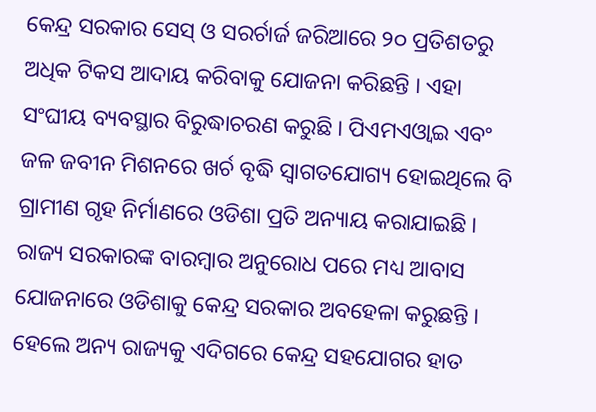କେନ୍ଦ୍ର ସରକାର ସେସ୍ ଓ ସରର୍ଚାର୍ଜ ଜରିଆରେ ୨୦ ପ୍ରତିଶତରୁ ଅଧିକ ଟିକସ ଆଦାୟ କରିବାକୁ ଯୋଜନା କରିଛନ୍ତି । ଏହା ସଂଘୀୟ ବ୍ୟବସ୍ଥାର ବିରୁଦ୍ଧାଚରଣ କରୁଛି । ପିଏମଏଓ୍ବାଇ ଏବଂ ଜଳ ଜବୀନ ମିଶନରେ ଖର୍ଚ ବୃଦ୍ଧି ସ୍ବାଗତଯୋଗ୍ୟ ହୋଇଥିଲେ ବି ଗ୍ରାମୀଣ ଗୃହ ନିର୍ମାଣରେ ଓଡିଶା ପ୍ରତି ଅନ୍ୟାୟ କରାଯାଇଛି । ରାଜ୍ୟ ସରକାରଙ୍କ ବାରମ୍ବାର ଅନୁରୋଧ ପରେ ମଧ୍ୟ ଆବାସ ଯୋଜନାରେ ଓଡିଶାକୁ କେନ୍ଦ୍ର ସରକାର ଅବହେଳା କରୁଛନ୍ତି । ହେଲେ ଅନ୍ୟ ରାଜ୍ୟକୁ ଏଦିଗରେ କେନ୍ଦ୍ର ସହଯୋଗର ହାତ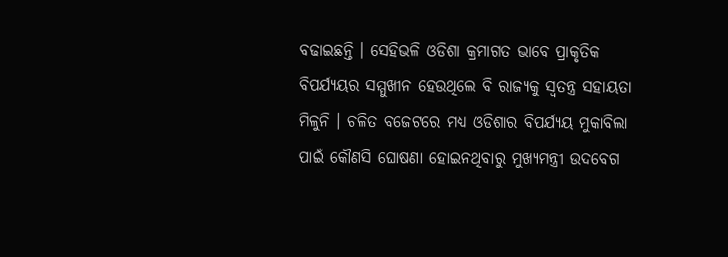ବଢାଇଛନ୍ତି । ସେହିଭଳି ଓଡିଶା କ୍ରମାଗତ ଭାବେ ପ୍ରାକୃତିକ ବିପର୍ଯ୍ୟୟର ସମ୍ମୁଖୀନ ହେଉଥିଲେ ବି ରାଜ୍ୟକୁ ସ୍ବତନ୍ତ୍ର ସହାୟତା ମିଳୁନି । ଚଳିତ ବଜେଟରେ ମଧ୍ୟ ଓଡିଶାର ବିପର୍ଯ୍ୟୟ ମୁକାବିଲା ପାଇଁ କୌଣସି ଘୋଷଣା ହୋଇନଥିବାରୁ ମୁଖ୍ୟମନ୍ତ୍ରୀ ଉଦବେଗ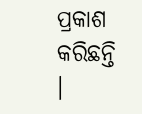ପ୍ରକାଶ କରିଛନ୍ତି ।